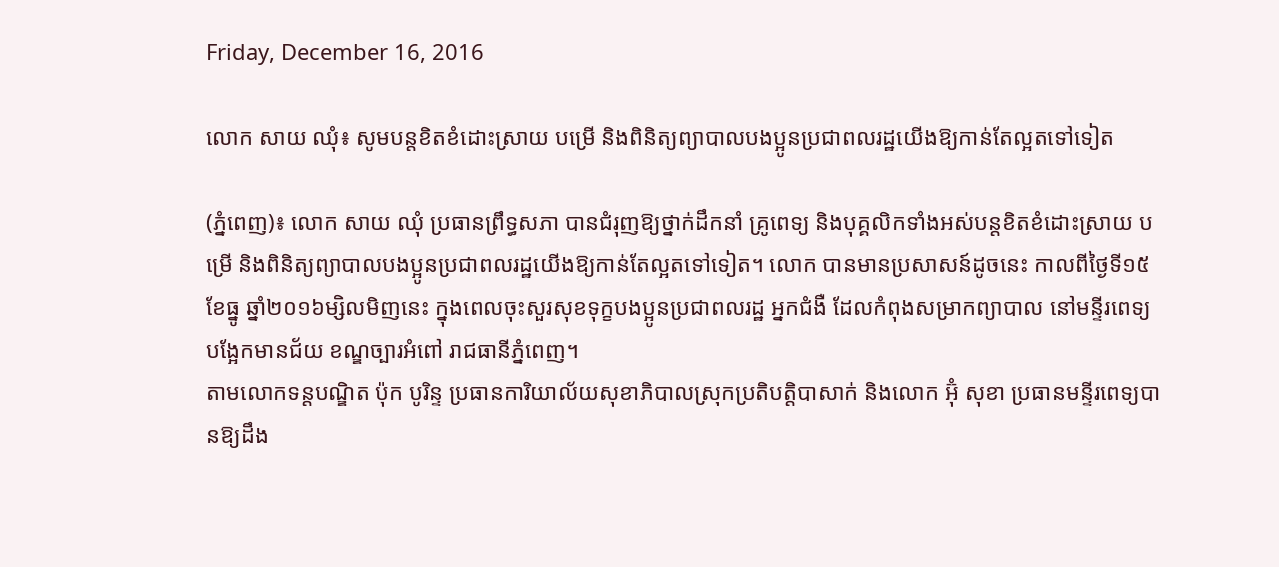Friday, December 16, 2016

លោក សាយ ឈុំ៖ សូមបន្តខិតខំដោះស្រាយ បម្រើ និងពិនិត្យព្យាបាលបងប្អូនប្រជាពលរដ្ឋយើងឱ្យកាន់តែល្អតទៅទៀត

(ភ្នំពេញ)៖ លោក សាយ ឈុំ ប្រធានព្រឹទ្ធសភា បានជំរុញឱ្យថ្នាក់ដឹកនាំ គ្រូពេទ្យ និងបុគ្គលិកទាំងអស់បន្តខិតខំដោះស្រាយ បម្រើ និងពិនិត្យព្យាបាលបងប្អូនប្រជាពលរដ្ឋយើងឱ្យកាន់តែល្អតទៅទៀត។ លោក បានមានប្រសាសន៍ដូចនេះ កាលពីថ្ងៃទី១៥ ខែធ្នូ ឆ្នាំ២០១៦ម្សិលមិញនេះ ក្នុងពេលចុះសួរសុខទុក្ខបងប្អូនប្រជាពលរដ្ឋ អ្នកជំងឺ ដែលកំពុងសម្រាកព្យាបាល នៅមន្ទីរពេទ្យបង្អែកមានជ័យ ខណ្ឌច្បារអំពៅ រាជធានីភ្នំពេញ។
តាមលោកទន្តបណ្ឌិត ប៉ុក បូរិន្ទ ប្រធានការិយាល័យសុខាភិបាលស្រុកប្រតិបត្តិបាសាក់ និងលោក អ៊ុំ សុខា ប្រធានមន្ទីរពេទ្យបានឱ្យដឹង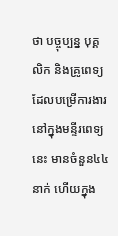ថា បច្ចុប្បន្ន បុគ្គលិក និងគ្រូពេទ្យ ដែលបម្រើការងារនៅក្នុងមន្ទីរពេទ្យនេះ មានចំនួន៤៤នាក់ ហើយក្នុង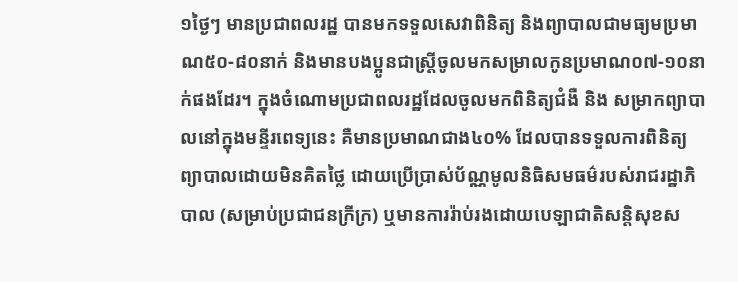១ថ្ងៃៗ មានប្រជាពលរដ្ឋ បានមកទទួលសេវាពិនិត្យ និងព្យាបាលជាមធ្យមប្រមាណ៥០-៨០នាក់ និងមានបងប្អូនជាស្រ្តីចូលមកសម្រាលកូនប្រមាណ០៧-១០នាក់ផងដែរ។ ក្នុងចំណោមប្រជាពលរដ្ឋដែលចូលមកពិនិត្យជំងឺ និង សម្រាកព្យាបាលនៅក្នុងមន្ទីរពេទ្យនេះ គឺមានប្រមាណជាង៤០% ដែលបានទទួលការពិនិត្យព្យាបាលដោយមិនគិតថ្លៃ ដោយប្រើប្រាស់ប័ណ្ណមូលនិធិសមធម៌របស់រាជរដ្ឋាភិបាល (សម្រាប់ប្រជាជនក្រីក្រ) ឬមានការរ៉ាប់រងដោយបេឡាជាតិសន្តិសុខស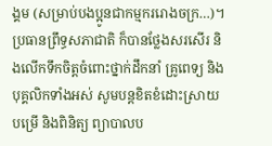ង្គម (សម្រាប់បងប្អូនជាកម្មកររោងចក្រ…)។
ប្រធានព្រឹទ្ធសភាជាតិ ក៏បានថ្លែងសរសើរ និងលើកទឹកចិត្តចំពោះថ្នាក់ដឹកនាំ គ្រូពេទ្យ និងបុគ្គលិកទាំងអស់ សូមបន្តខិតខំដោះស្រាយ បម្រើ និងពិនិត្យ ព្យាបាលប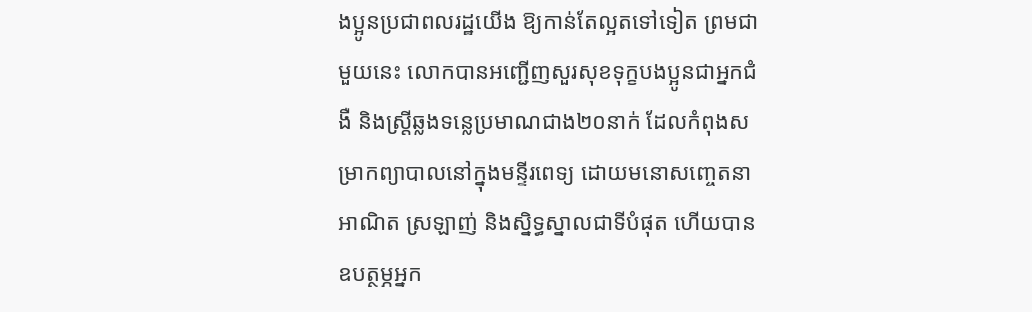ងប្អូនប្រជាពលរដ្ឋយើង ឱ្យកាន់តែល្អតទៅទៀត ព្រមជាមួយនេះ លោកបានអញ្ជើញសួរសុខទុក្ខបងប្អូនជាអ្នកជំងឺ និងស្រ្តីឆ្លងទន្លេប្រមាណជាង២០នាក់ ដែលកំពុងសម្រាកព្យាបាលនៅក្នុងមន្ទីរពេទ្យ ដោយមនោសញ្ចេតនាអាណិត ស្រឡាញ់ និងស្និទ្ធស្នាលជាទីបំផុត ហើយបានឧបត្ថម្ភអ្នក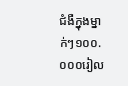ជំងឺក្នុងម្នាក់ៗ១០០.០០០រៀល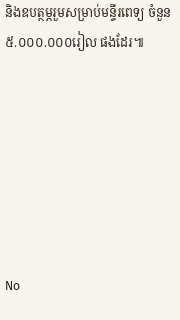និងឧបត្ថម្ភរួមសម្រាប់មន្ទីរពេទ្យ ចំនួន៥.០០០.០០០រៀល ផងដែរ៕







No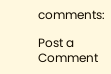comments:

Post a Comment